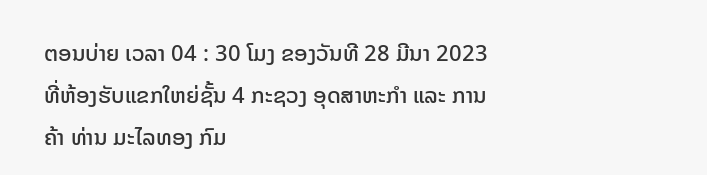ຕອນບ່າຍ ເວລາ 04 : 30 ໂມງ ຂອງວັນທີ 28 ມີນາ 2023 ທີ່ຫ້ອງຮັບແຂກໃຫຍ່ຊັ້ນ 4 ກະຊວງ ອຸດສາຫະກໍາ ແລະ ການຄ້າ ທ່ານ ມະໄລທອງ ກົມ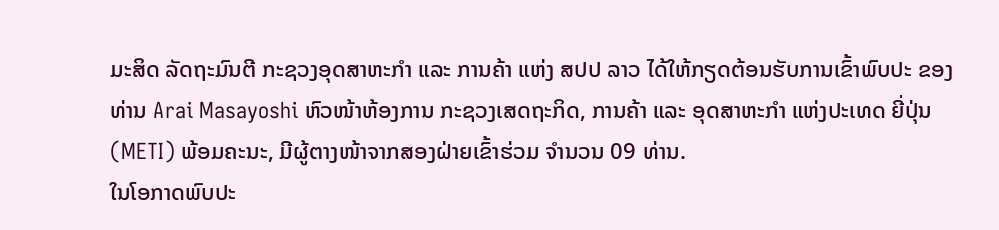ມະສິດ ລັດຖະມົນຕີ ກະຊວງອຸດສາຫະກໍາ ແລະ ການຄ້າ ແຫ່ງ ສປປ ລາວ ໄດ້ໃຫ້ກຽດຕ້ອນຮັບການເຂົ້າພົບປະ ຂອງ ທ່ານ Arai Masayoshi ຫົວໜ້າຫ້ອງການ ກະຊວງເສດຖະກິດ, ການຄ້າ ແລະ ອຸດສາຫະກໍາ ແຫ່ງປະເທດ ຍີ່ປຸ່ນ (METI) ພ້ອມຄະນະ, ມີຜູ້ຕາງໜ້າຈາກສອງຝ່າຍເຂົ້າຮ່ວມ ຈໍານວນ 09 ທ່ານ.
ໃນໂອກາດພົບປະ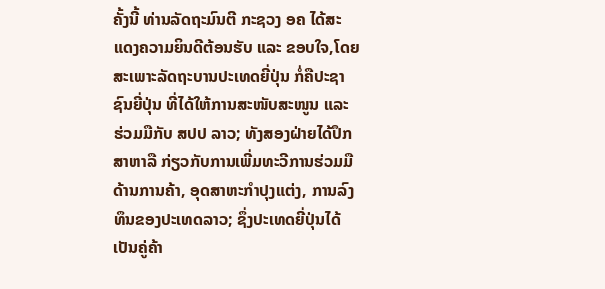ຄັ້ງນີ້ ທ່ານລັດຖະມົນຕີ ກະຊວງ ອຄ ໄດ້ສະແດງຄວາມຍິນດີຕ້ອນຮັບ ແລະ ຂອບໃຈ,ໂດຍສະເພາະລັດຖະບານປະເທດຍີ່ປຸ່ນ ກໍ່ຄືປະຊາຊົນຍີ່ປຸ່ນ ທີ່ໄດ້ໃຫ້ການສະໜັບສະໜູນ ແລະ ຮ່ວມມືກັບ ສປປ ລາວ; ທັງສອງຝ່າຍໄດ້ປຶກສາຫາລື ກ່ຽວກັບການເພີ່ມທະວີການຮ່ວມມືດ້ານການຄ້າ, ອຸດສາຫະກຳປຸງແຕ່ງ, ການລົງທຶນຂອງປະເທດລາວ; ຊຶ່ງປະເທດຍີ່ປຸ່ນໄດ້ເປັນຄູ່ຄ້າ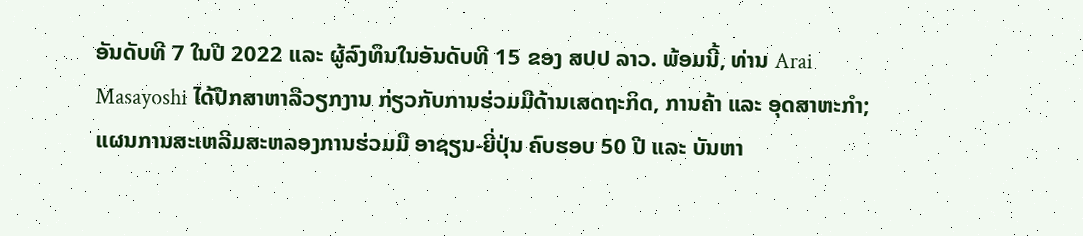ອັນດັບທີ 7 ໃນປີ 2022 ແລະ ຜູ້ລົງທຶນໃນອັນດັບທີ 15 ຂອງ ສປປ ລາວ. ພ້ອມນີ້, ທ່ານ Arai Masayoshi ໄດ້ປືກສາຫາລືວຽກງານ ກ່ຽວກັບການຮ່ວມມືດ້ານເສດຖະກິດ, ການຄ້າ ແລະ ອຸດສາຫະກຳ; ແຜນການສະເຫລີມສະຫລອງການຮ່ວມມື ອາຊຽນ-ຍີ່ປຸ່ນ ຄົບຮອບ 50 ປີ ແລະ ບັນຫາ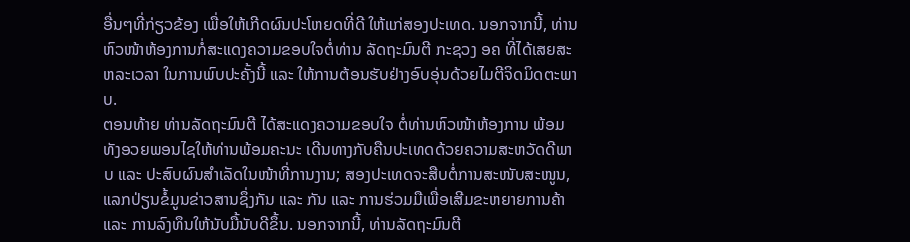ອື່ນໆທີ່ກ່ຽວຂ້ອງ ເພື່ອໃຫ້ເກີດຜົນປະໂຫຍດທີ່ດີ ໃຫ້ແກ່ສອງປະເທດ. ນອກຈາກນີ້, ທ່ານຫົວໜ້າຫ້ອງການກໍ່ສະແດງຄວາມຂອບໃຈຕໍ່ທ່ານ ລັດຖະມົນຕີ ກະຊວງ ອຄ ທີ່ໄດ້ເສຍສະຫລະເວລາ ໃນການພົບປະຄັ້ງນີ້ ແລະ ໃຫ້ການຕ້ອນຮັບຢ່າງອົບອຸ່ນດ້ວຍໄມຕີຈິດມິດຕະພາບ.
ຕອນທ້າຍ ທ່ານລັດຖະມົນຕີ ໄດ້ສະແດງຄວາມຂອບໃຈ ຕໍ່ທ່ານຫົວໜ້າຫ້ອງການ ພ້ອມທັງອວຍພອນໄຊໃຫ້ທ່ານພ້ອມຄະນະ ເດີນທາງກັບຄືນປະເທດດ້ວຍຄວາມສະຫວັດດີພາບ ແລະ ປະສົບຜົນສໍາເລັດໃນໜ້າທີ່ການງານ; ສອງປະເທດຈະສືບຕໍ່ການສະໜັບສະໜູນ, ແລກປ່ຽນຂໍ້ມູນຂ່າວສານຊຶ່ງກັນ ແລະ ກັນ ແລະ ການຮ່ວມມືເພື່ອເສີມຂະຫຍາຍການຄ້າ ແລະ ການລົງທຶນໃຫ້ນັບມື້ນັບດີຂຶ້ນ. ນອກຈາກນີ້, ທ່ານລັດຖະມົນຕີ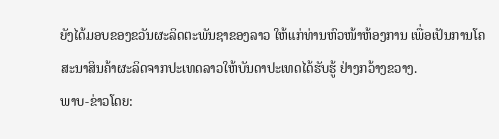ຍັງໄດ້ມອບຂອງຂວັນຜະລິດຕະພັນຊາຂອງລາວ ໃຫ້ແກ່ທ່ານຫົວໜ້າຫ້ອງການ ເພື່ອເປັນການໂຄສະນາສິນຄ້າຜະລິດຈາກປະເທດລາວໃຫ້ບັນດາປະເທດໄດ້ຮັບຮູ້ ຢ່າງກວ້າງຂວາງ.
ພາບ-ຂ່າວໂດຍ: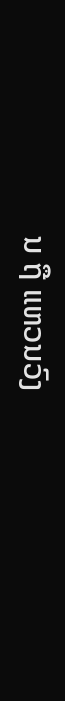ນ ຖື ແຫວນວົງ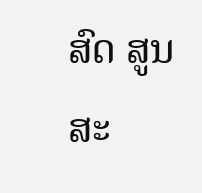ສົດ ສູນສະ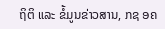ຖິຕິ ແລະ ຂໍ້ມູນຂ່າວສານ, ກຊ ອຄ